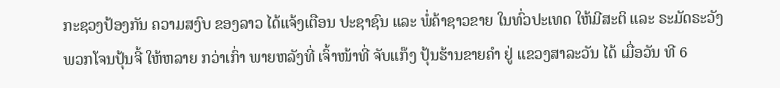ກະຊວງປ້ອງກັນ ຄວາມສງົບ ຂອງລາວ ໄດ້ແຈ້ງເຕືອນ ປະຊາຊົນ ແລະ ພໍ່ຄ້າຊາວຂາຍ ໃນທົ່ວປະເທດ ໃຫ້ມີສະຕິ ແລະ ຣະມັດຣະວັງ ພວກໂຈນປຸ້ນຈີ້ ໃຫ້ຫລາຍ ກວ່າເກົ່າ ພາຍຫລັງທີ່ ເຈົ້າໜ້າທີ່ ຈັບແກ໊ງ ປຸ້ນຮ້ານຂາຍຄໍາ ຢູ່ ແຂວງສາລະວັນ ໄດ້ ເມື່ອວັນ ທີ 6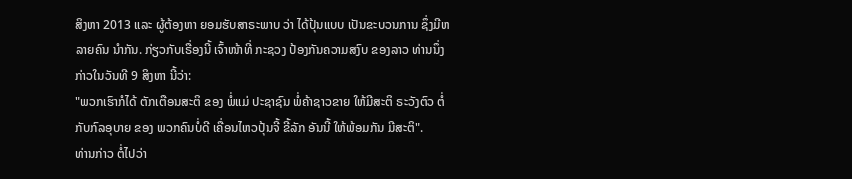ສິງຫາ 2013 ແລະ ຜູ້ຕ້ອງຫາ ຍອມຮັບສາຣະພາບ ວ່າ ໄດ້ປຸ້ນແບບ ເປັນຂະບວນການ ຊຶ່ງມີຫລາຍຄົນ ນໍາກັນ. ກ່ຽວກັບເຣື່ອງນີ້ ເຈົ້າໜ້າທີ່ ກະຊວງ ປ້ອງກັນຄວາມສງົບ ຂອງລາວ ທ່ານນຶ່ງ ກ່າວໃນວັນທີ 9 ສິງຫາ ນີ້ວ່າ:
"ພວກເຮົາກໍໄດ້ ຕັກເຕືອນສະຕິ ຂອງ ພໍ່ແມ່ ປະຊາຊົນ ພໍ່ຄ້າຊາວຂາຍ ໃຫ້ມີສະຕິ ຣະວັງຕົວ ຕໍ່ກັບກົລອຸບາຍ ຂອງ ພວກຄົນບໍ່ດີ ເຄື່ອນໄຫວປຸ້ນຈີ້ ຂີ້ລັກ ອັນນີ້ ໃຫ້ພ້ອມກັນ ມີສະຕິ".
ທ່ານກ່າວ ຕໍ່ໄປວ່າ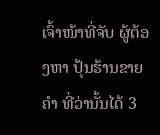ເຈົ້າໜ້າທີ່ຈັບ ຜູ້ຕ້ອງຫາ ປຸ້ນຮ້ານຂາຍຄໍາ ທີ່ວ່ານັ້ນໄດ້ 3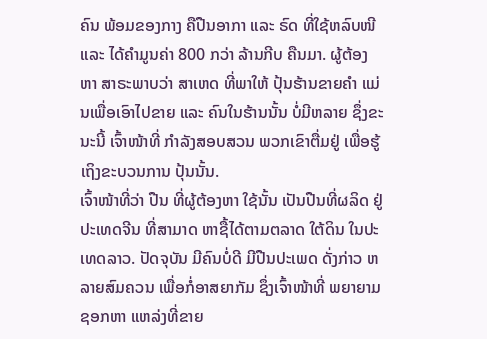ຄົນ ພ້ອມຂອງກາງ ຄືປືນອາກາ ແລະ ຣົດ ທີ່ໃຊ້ຫລົບໜີ ແລະ ໄດ້ຄໍາມູນຄ່າ 800 ກວ່າ ລ້ານກີບ ຄືນມາ. ຜູ້ຕ້ອງຫາ ສາຣະພາບວ່າ ສາເຫດ ທີ່ພາໃຫ້ ປຸ້ນຮ້ານຂາຍຄໍາ ແມ່ນເພື່ອເອົາໄປຂາຍ ແລະ ຄົນໃນຮ້ານນັ້ນ ບໍ່ມີຫລາຍ ຊຶ່ງຂະນະນີ້ ເຈົ້າໜ້າທີ່ ກໍາລັງສອບສວນ ພວກເຂົາຕື່ມຢູ່ ເພື່ອຮູ້ ເຖິງຂະບວນການ ປຸ້ນນັ້ນ.
ເຈົ້າໜ້າທີ່ວ່າ ປືນ ທີ່ຜູ້ຕ້ອງຫາ ໃຊ້ນັ້ນ ເປັນປືນທີ່ຜລິດ ຢູ່ປະເທດຈີນ ທີ່ສາມາດ ຫາຊື້ໄດ້ຕາມຕລາດ ໃຕ້ດິນ ໃນປະເທດລາວ. ປັດຈຸບັນ ມີຄົນບໍ່ດີ ມີປືນປະເພດ ດັ່ງກ່າວ ຫລາຍສົມຄວນ ເພື່ອກໍ່ອາສຍາກັມ ຊຶ່ງເຈົ້າໜ້າທີ່ ພຍາຍາມ ຊອກຫາ ແຫລ່ງທີ່ຂາຍ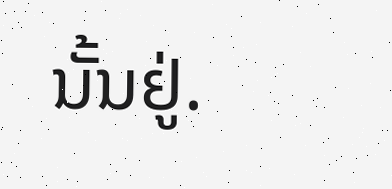ນັ້ນຢູ່.